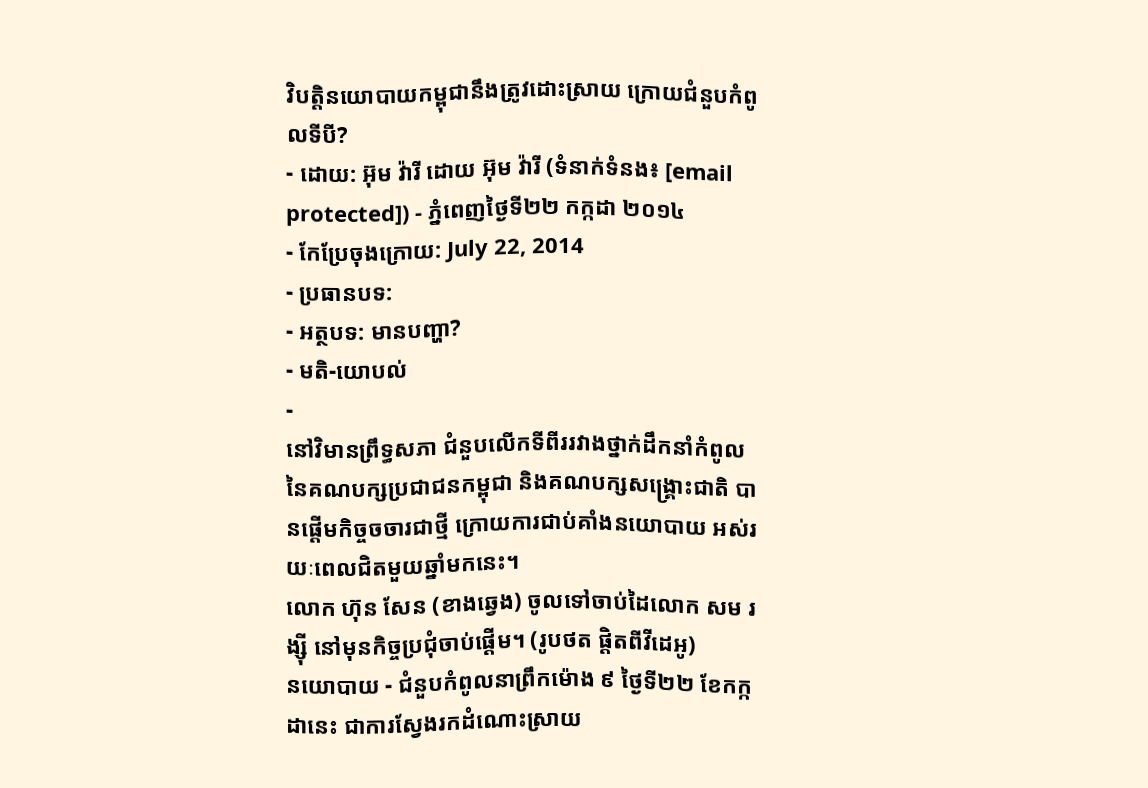វិបត្តិនយោបាយកម្ពុជានឹងត្រូវដោះស្រាយ ក្រោយជំនួបកំពូលទីបី?
- ដោយ: អ៊ុម វ៉ារី ដោយ អ៊ុម វ៉ារី (ទំនាក់ទំនង៖ [email protected]) - ភ្នំពេញថ្ងៃទី២២ កក្កដា ២០១៤
- កែប្រែចុងក្រោយ: July 22, 2014
- ប្រធានបទ:
- អត្ថបទ: មានបញ្ហា?
- មតិ-យោបល់
-
នៅវិមានព្រឹទ្ធសភា ជំនួបលើកទីពីររវាងថ្នាក់ដឹកនាំកំពូល នៃគណបក្សប្រជាជនកម្ពុជា និងគណបក្សសង្គ្រោះជាតិ បានផ្តើមកិច្ចចចារជាថ្មី ក្រោយការជាប់គាំងនយោបាយ អស់រយៈពេលជិតមួយឆ្នាំមកនេះ។
លោក ហ៊ុន សែន (ខាងឆ្វេង) ចូលទៅចាប់ដៃលោក សម រង្ស៊ី នៅមុនកិច្ចប្រជុំចាប់ផ្ដើម។ (រូបថត ផ្តិតពីវីដេអូ)
នយោបាយ - ជំនួបកំពូលនាព្រឹកម៉ោង ៩ ថ្ងៃទី២២ ខែកក្កដានេះ ជាការស្វែងរកដំណោះស្រាយ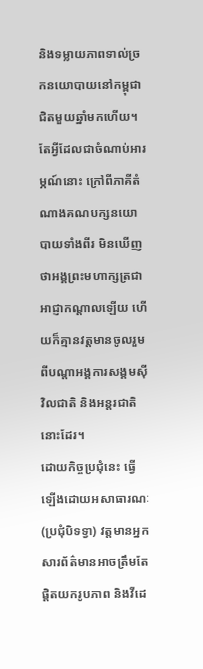និងទម្លាយភាពទាល់ច្រកនយោបាយនៅកម្ពុជា ជិតមួយឆ្នាំមកហើយ។ តែអ្វីដែលជាចំណាប់អារម្ភណ៍នោះ ក្រៅពីភាគីតំណាងគណបក្សនយោបាយទាំងពីរ មិនឃើញថាអង្គព្រះមហាក្សត្រជាអាជ្ញាកណ្តាលឡើយ ហើយក៏គ្មានវត្តមានចូលរួមពីបណ្តាអង្គការសង្គមស៊ីវិលជាតិ និងអន្តរជាតិនោះដែរ។
ដោយកិច្ចប្រជុំនេះ ធ្វើឡើងដោយអសាធារណៈ(ប្រជុំបិទទ្វា) វត្តមានអ្នកសារព័ត៌មានអាចត្រឹមតែផ្តិតយករូបភាព និងវីដេ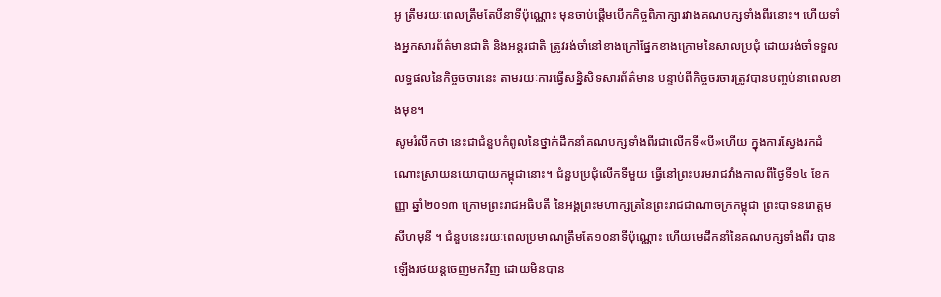អូ ត្រឹមរយៈពេលត្រឹមតែបីនាទីប៉ុណ្ណោះ មុនចាប់ផ្តើមបើកកិច្ចពិភាក្សារវាងគណបក្សទាំងពីរនោះ។ ហើយទាំងអ្នកសារព័ត៌មានជាតិ និងអន្តរជាតិ ត្រូវរង់ចាំនៅខាងក្រៅផ្នែកខាងក្រោមនៃសាលប្រជុំ ដោយរង់ចាំទទួលលទ្ធផលនៃកិច្ចចចារនេះ តាមរយៈការធ្វើសន្និសិទសារព័ត៌មាន បន្ទាប់ពីកិច្ចចរចារត្រូវបានបញ្ចប់នាពេលខាងមុខ។
សូមរំលឹកថា នេះជាជំនួបកំពូលនៃថ្នាក់ដឹកនាំគណបក្សទាំងពីរជាលើកទី«បី»ហើយ ក្នុងការស្វែងរកដំណោះស្រាយនយោបាយកម្ពុជានោះ។ ជំនួបប្រជុំលើកទីមួយ ធ្វើនៅព្រះបរមរាជវាំងកាលពីថ្ងៃទី១៤ ខែកញ្ញា ឆ្នាំ២០១៣ ក្រោមព្រះរាជអធិបតី នៃអង្គព្រះមហាក្សត្រនៃព្រះរាជជាណាចក្រកម្ពុជា ព្រះបាទនរោត្តម សីហមុនី ។ ជំនួបនេះរយៈពេលប្រមាណត្រឹមតែ១០នាទីប៉ុណ្ណោះ ហើយមេដឹកនាំនៃគណបក្សទាំងពីរ បានឡើងរថយន្ដចេញមកវិញ ដោយមិនបាន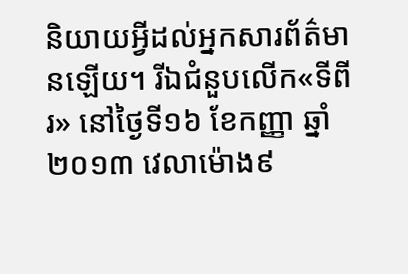និយាយអ្វីដល់អ្នកសារព័ត៌មានឡើយ។ រីឯជំនួបលើក«ទីពីរ» នៅថ្ងៃទី១៦ ខែកញ្ញា ឆ្នាំ២០១៣ វេលាម៉ោង៩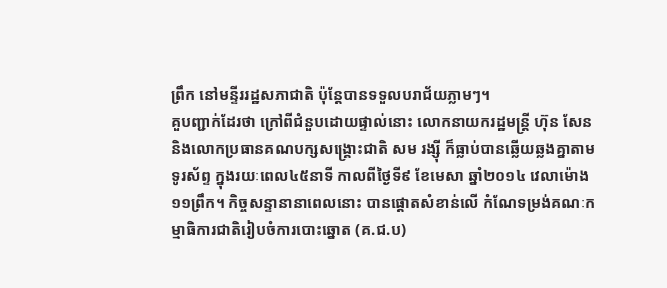ព្រឹក នៅមន្ទីររដ្ឋសភាជាតិ ប៉ុន្តែបានទទួលបរាជ័យភ្លាមៗ។
គួបញ្ជាក់ដែរថា ក្រៅពីជំនួបដោយផ្ទាល់នោះ លោកនាយករដ្ឋមន្ត្រី ហ៊ុន សែន និងលោកប្រធានគណបក្សសង្គ្រោះជាតិ សម រង្ស៊ី ក៏ធ្លាប់បានឆ្លើយឆ្លងគ្នាតាមទូរស័ព្ទ ក្នុងរយៈពេល៤៥នាទី កាលពីថ្ងៃទី៩ ខែមេសា ឆ្នាំ២០១៤ វេលាម៉ោង ១១ព្រឹក។ កិច្ចសន្ទានានាពេលនោះ បានផ្តោតសំខាន់លើ កំណែទម្រង់គណៈកម្មាធិការជាតិរៀបចំការបោះឆ្នោត (គ.ជ.ប)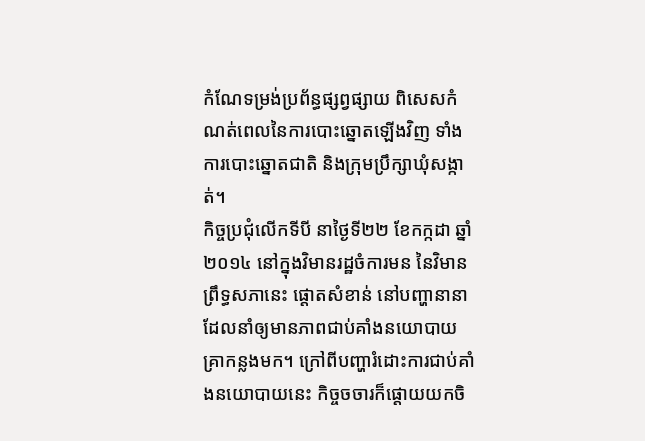កំណែទម្រង់ប្រព័ន្ធផ្សព្វផ្សាយ ពិសេសកំណត់ពេលនៃការបោះឆ្នោតឡើងវិញ ទាំងការបោះឆ្នោតជាតិ និងក្រុមប្រឹក្សាឃុំសង្កាត់។
កិច្ចប្រជុំលើកទីបី នាថ្ងៃទី២២ ខែកក្កដា ឆ្នាំ២០១៤ នៅក្នុងវិមានរដ្ឋចំការមន នៃវិមានព្រឹទ្ធសភានេះ ផ្តោតសំខាន់ នៅបញ្ហានានា ដែលនាំឲ្យមានភាពជាប់គាំងនយោបាយគ្រាកន្លងមក។ ក្រៅពីបញ្ហារំដោះការជាប់គាំងនយោបាយនេះ កិច្ចចចារក៏ផ្តោយយកចិ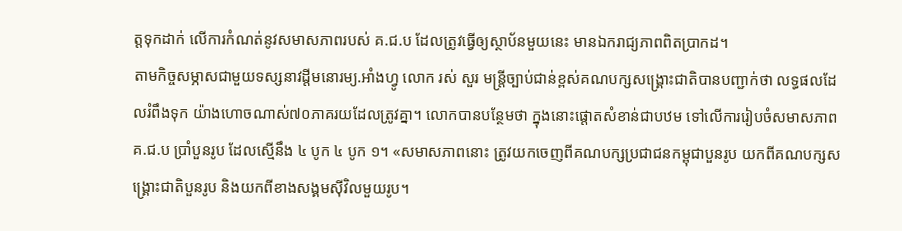ត្តទុកដាក់ លើការកំណត់នូវសមាសភាពរបស់ គ.ជ.ប ដែលត្រូវធ្វើឲ្យស្ថាប័នមួយនេះ មានឯករាជ្យភាពពិតប្រាកដ។
តាមកិច្ចសម្ភាសជាមួយទស្សនាវដ្តីមនោរម្យ.អាំងហ្វូ លោក រស់ សួរ មន្រ្តីច្បាប់ជាន់ខ្ពស់គណបក្សសង្គ្រោះជាតិបានបញ្ជាក់ថា លទ្ធផលដែលរំពឹងទុក យ៉ាងហោចណាស់៧០ភាគរយដែលត្រូវគ្នា។ លោកបានបន្ថែមថា ក្នុងនោះផ្តោតសំខាន់ជាបឋម ទៅលើការរៀបចំសមាសភាព គ.ជ.ប ប្រាំបួនរូប ដែលស្មើនឹង ៤ បូក ៤ បូក ១។ «សមាសភាពនោះ ត្រូវយកចេញពីគណបក្សប្រជាជនកម្ពុជាបួនរូប យកពីគណបក្សសង្គ្រោះជាតិបួនរូប និងយកពីខាងសង្គមស៊ីវិលមួយរូប។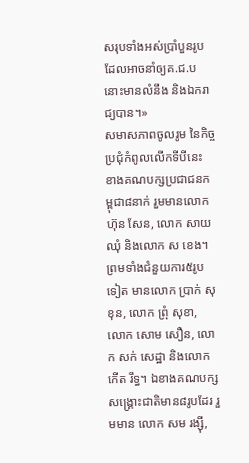សរុបទាំងអស់ប្រាំបួនរូប ដែលអាចនាំឲ្យគ.ជ.ប នោះមានលំនឹង និងឯករាជ្យបាន។»
សមាសភាពចូលរូម នៃកិច្ចប្រជុំកំពូលលើកទីបីនេះ ខាងគណបក្សប្រជាជនកម្ពុជា៨នាក់ រួមមានលោក ហ៊ុន សែន, លោក សាយ ឈុំ និងលោក ស ខេង។ ព្រមទាំងជំនួយការ៥រូបទៀត មានលោក ប្រាក់ សុខុន, លោក ព្រុំ សុខា, លោក សោម សឿន, លោក សក់ សេដ្ឋា និងលោក កើត រឹទ្ធ។ ឯខាងគណបក្សសង្គ្រោះជាតិមាន៨រូបដែរ រួមមាន លោក សម រង្ស៊ី,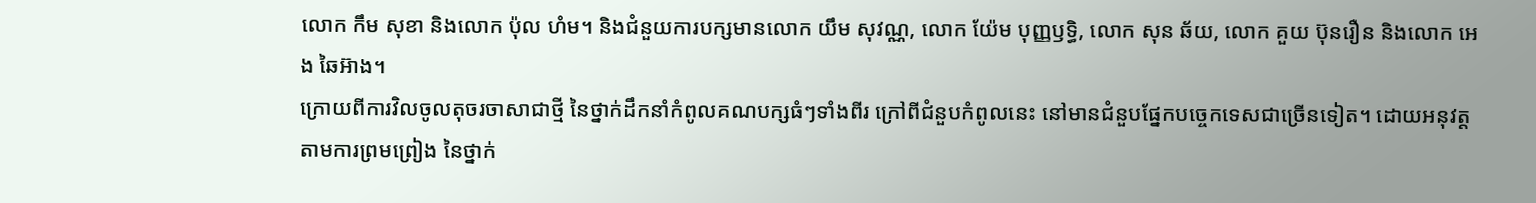លោក កឹម សុខា និងលោក ប៉ុល ហំម។ និងជំនួយការបក្សមានលោក យឹម សុវណ្ណ, លោក យ៉ែម បុញ្ញឫទ្ធិ, លោក សុន ឆ័យ, លោក គួយ ប៊ុនរឿន និងលោក អេង ឆៃអ៊ាង។
ក្រោយពីការវិលចូលតុចរចាសាជាថ្មី នៃថ្នាក់ដឹកនាំកំពូលគណបក្សធំៗទាំងពីរ ក្រៅពីជំនួបកំពូលនេះ នៅមានជំនួបផ្នែកបច្ចេកទេសជាច្រើនទៀត។ ដោយអនុវត្តតាមការព្រមព្រៀង នៃថ្នាក់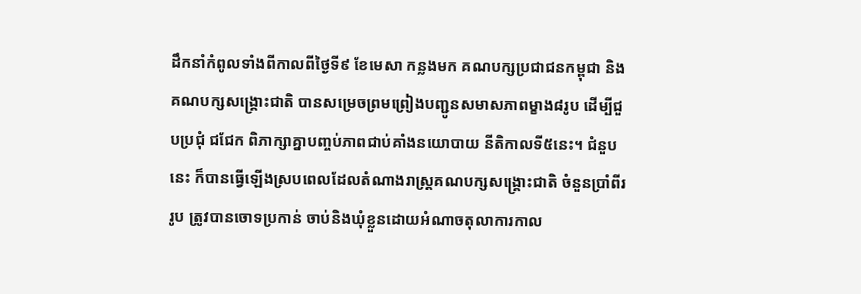ដឹកនាំកំពូលទាំងពីកាលពីថ្ងៃទី៩ ខែមេសា កន្លងមក គណបក្សប្រជាជនកម្ពុជា និងគណបក្សសង្គ្រោះជាតិ បានសម្រេចព្រមព្រៀងបញ្ជូនសមាសភាពម្ខាង៨រូប ដើម្បីជួបប្រជុំ ជជែក ពិភាក្សាគ្នាបញ្ចប់ភាពជាប់គាំងនយោបាយ នីតិកាលទី៥នេះ។ ជំនួបនេះ ក៏បានធ្វើឡើងស្របពេលដែលតំណាងរាស្រ្តគណបក្សសង្គ្រោះជាតិ ចំនួនប្រាំពីររូប ត្រូវបានចោទប្រកាន់ ចាប់និងឃុំខ្លួនដោយអំណាចតុលាការកាល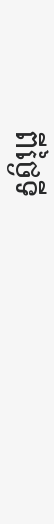ពីថ្ងៃទី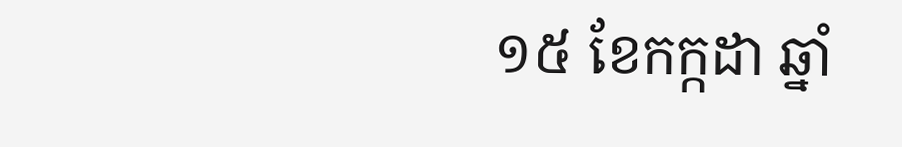១៥ ខែកក្កដា ឆ្នាំ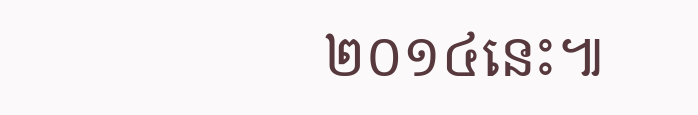២០១៤នេះ៕